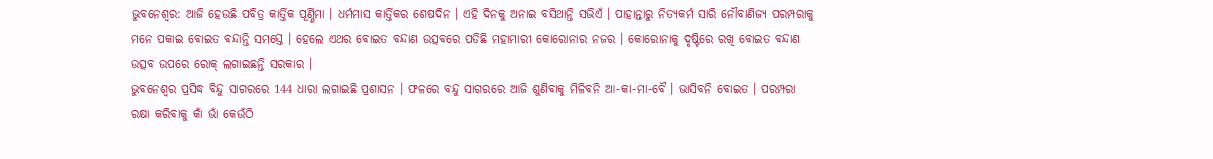ଭୁବନେଶ୍ବର: ଆଜି ହେଉଛି ପବିତ୍ର କାର୍ତ୍ତିକ ପୂର୍ଣ୍ଣିମା । ଧର୍ମମାସ କାର୍ତ୍ତିକର ଶେଷଦିନ । ଏହି ଦିନକୁ ଅନାଇ ବସିଥାନ୍ତି ସଭିଏଁ । ପାହାନ୍ତାରୁ ନିତ୍ୟକର୍ମ ସାରି ନୌବାଣିଜ୍ୟ ପରମ୍ପରାକୁ ମନେ ପକାଇ ବୋଇତ ବନ୍ଦାନ୍ତି ସମସ୍ତେ । ହେଲେ ଏଥର ବୋଇତ ବନ୍ଦାଣ ଉତ୍ସବରେ ପଡିଛି ମହାମାରୀ କୋରୋନାର ନଜର । କୋରୋନାକୁ ଦୃଷ୍ଟିରେ ରଖି ବୋଇତ ବନ୍ଦାଣ ଉତ୍ସବ ଉପରେ ରୋକ୍ ଲଗାଇଛନ୍ତି ସରକାର ।
ଭୁବନେଶ୍ବର ପ୍ରସିଦ୍ଧ ବିନ୍ଦୁ ସାଗରରେ 144 ଧାରା ଲଗାଇଛି ପ୍ରଶାସନ । ଫଳରେ ବନ୍ଦୁ ସାଗରରେ ଆଜି ଶୁଣିବାକୁ ମିଳିବନି ଆ-କା-ମା-ବୈ । ଭାସିବନି ବୋଇତ । ପରମ୍ପରା ରକ୍ଷା କରିବାକୁ କାଁ ଭାଁ କେଉଁଠି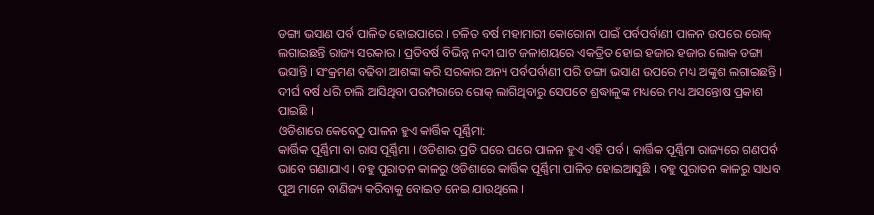ଡଙ୍ଗା ଭସାଣ ପର୍ବ ପାଳିତ ହୋଇପାରେ । ଚଳିତ ବର୍ଷ ମହାମାରୀ କୋରୋନା ପାଇଁ ପର୍ବପର୍ବାଣୀ ପାଳନ ଉପରେ ରୋକ୍ ଲଗାଇଛନ୍ତି ରାଜ୍ୟ ସରକାର । ପ୍ରତିବର୍ଷ ବିଭିନ୍ନ ନଦୀ ଘାଟ ଜଳାଶୟରେ ଏକତ୍ରିତ ହୋଇ ହଜାର ହଜାର ଲୋକ ଡଙ୍ଗା ଭସାନ୍ତି । ସଂକ୍ରମଣ ବଢିବା ଆଶଙ୍କା କରି ସରକାର ଅନ୍ୟ ପର୍ବପର୍ବାଣୀ ପରି ଡଙ୍ଗା ଭସାଣ ଉପରେ ମଧ୍ୟ ଅଙ୍କୁଶ ଲଗାଇଛନ୍ତି । ଦୀର୍ଘ ବର୍ଷ ଧରି ଚାଲି ଆସିଥିବା ପରମ୍ପରାରେ ରୋକ୍ ଲାଗିଥିବାରୁ ସେପଟେ ଶ୍ରଦ୍ଧାଳୁଙ୍କ ମଧ୍ୟରେ ମଧ୍ୟ ଅସନ୍ତୋଷ ପ୍ରକାଶ ପାଇଛି ।
ଓଡିଶାରେ କେବେଠୁ ପାଳନ ହୁଏ କାର୍ତ୍ତିକ ପୂର୍ଣ୍ଣିମା:
କାର୍ତ୍ତିକ ପୂର୍ଣ୍ଣିମା ବା ରାସ ପୂର୍ଣ୍ଣିମା । ଓଡିଶାର ପ୍ରତି ଘରେ ଘରେ ପାଳନ ହୁଏ ଏହି ପର୍ବ । କାର୍ତ୍ତିକ ପୂର୍ଣ୍ଣିମା ରାଜ୍ୟରେ ଗଣପର୍ବ ଭାବେ ଗଣାଯାଏ । ବହୁ ପୁରାତନ କାଳରୁ ଓଡିଶାରେ କାର୍ତ୍ତିକ ପୂର୍ଣ୍ଣିମା ପାଳିତ ହୋଇଆସୁଛି । ବହୁ ପୁରାତନ କାଳରୁ ସାଧବ ପୁଅ ମାନେ ବାଣିଜ୍ୟ କରିବାକୁ ବୋଇତ ନେଇ ଯାଉଥିଲେ ।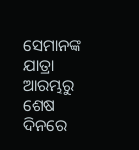ସେମାନଙ୍କ ଯାତ୍ରା ଆରମ୍ଭରୁ ଶେଷ ଦିନରେ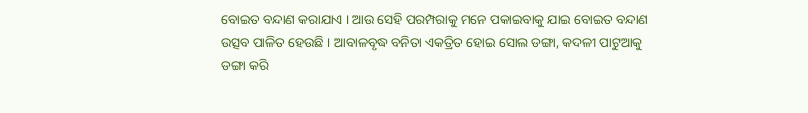ବୋଇତ ବନ୍ଦାଣ କରାଯାଏ । ଆଉ ସେହି ପରମ୍ପରାକୁ ମନେ ପକାଇବାକୁ ଯାଇ ବୋଇତ ବନ୍ଦାଣ ଉତ୍ସବ ପାଳିତ ହେଉଛି । ଆବାଳବୃଦ୍ଧ ବନିତା ଏକତ୍ରିତ ହୋଇ ସୋଲ ଡଙ୍ଗା, କଦଳୀ ପାଟୁଆକୁ ଡଙ୍ଗା କରି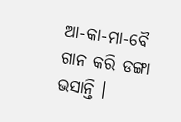ଆ-କା-ମା-ବୈ ଗାନ କରି ଡଙ୍ଗା ଭସାନ୍ତି ।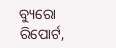ବ୍ୟୁରୋ ରିପୋର୍ଟ,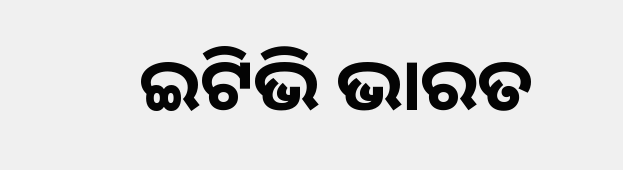ଇଟିଭି ଭାରତ